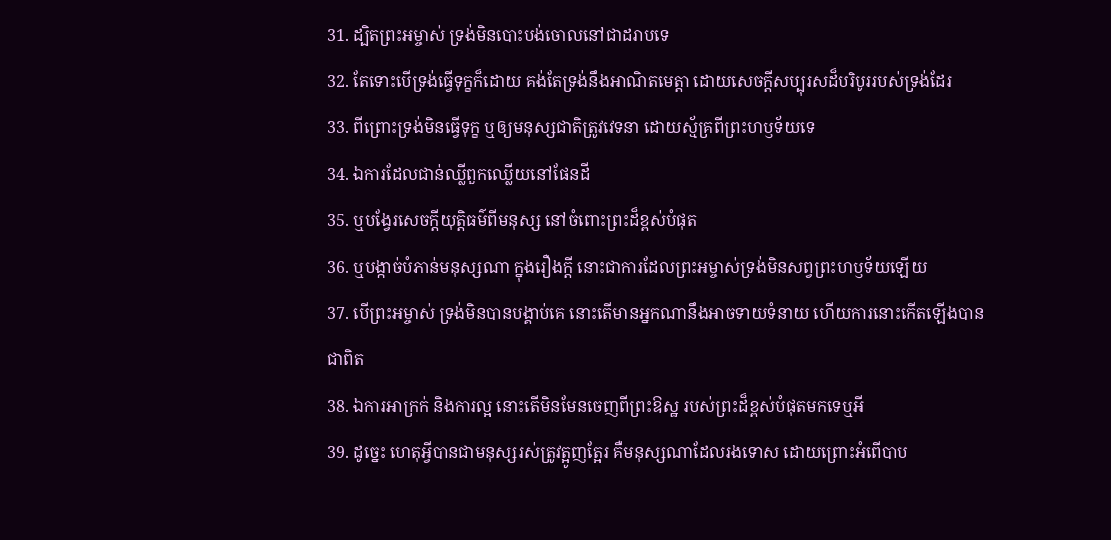31. ដ្បិតព្រះអម្ចាស់ ទ្រង់មិនបោះបង់ចោលនៅជាដរាបទេ
32. តែទោះបើទ្រង់ធ្វើទុក្ខក៏ដោយ គង់តែទ្រង់នឹងអាណិតមេត្តា ដោយសេចក្តីសប្បុរសដ៏បរិបូររបស់ទ្រង់ដែរ
33. ពីព្រោះទ្រង់មិនធ្វើទុក្ខ ឬឲ្យមនុស្សជាតិត្រូវវេទនា ដោយស្ម័គ្រពីព្រះហឫទ័យទេ
34. ឯការដែលជាន់ឈ្លីពួកឈ្លើយនៅផែនដី
35. ឬបង្វែរសេចក្តីយុត្តិធម៌ពីមនុស្ស នៅចំពោះព្រះដ៏ខ្ពស់បំផុត
36. ឬបង្កាច់បំភាន់មនុស្សណា ក្នុងរឿងក្តី នោះជាការដែលព្រះអម្ចាស់ទ្រង់មិនសព្វព្រះហឫទ័យឡើយ
37. បើព្រះអម្ចាស់ ទ្រង់មិនបានបង្គាប់គេ នោះតើមានអ្នកណានឹងអាចទាយទំនាយ ហើយការនោះកើតឡើងបានជាពិត
38. ឯការអាក្រក់ និងការល្អ នោះតើមិនមែនចេញពីព្រះឱស្ឋ របស់ព្រះដ៏ខ្ពស់បំផុតមកទេឬអី
39. ដូច្នេះ ហេតុអ្វីបានជាមនុស្សរស់ត្រូវត្អូញត្អែរ គឺមនុស្សណាដែលរងទោស ដោយព្រោះអំពើបាប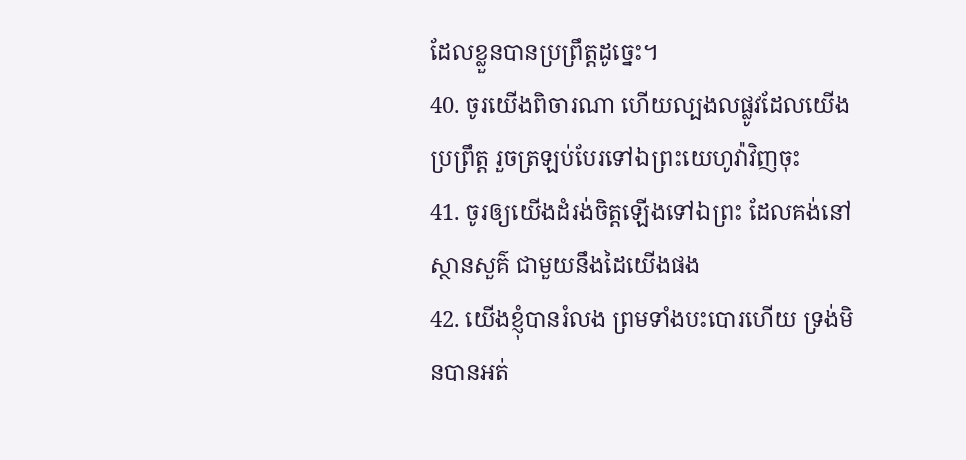ដែលខ្លួនបានប្រព្រឹត្តដូច្នេះ។
40. ចូរយើងពិចារណា ហើយល្បងលផ្លូវដែលយើងប្រព្រឹត្ត រួចត្រឡប់បែរទៅឯព្រះយេហូវ៉ាវិញចុះ
41. ចូរឲ្យយើងដំរង់ចិត្តឡើងទៅឯព្រះ ដែលគង់នៅស្ថានសួគ៌ ជាមួយនឹងដៃយើងផង
42. យើងខ្ញុំបានរំលង ព្រមទាំងបះបោរហើយ ទ្រង់មិនបានអត់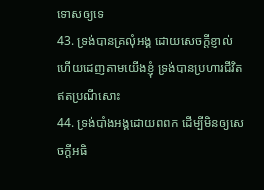ទោសឲ្យទេ
43. ទ្រង់បានគ្រលុំអង្គ ដោយសេចក្តីខ្ញាល់ ហើយដេញតាមយើងខ្ញុំ ទ្រង់បានប្រហារជីវិត ឥតប្រណីសោះ
44. ទ្រង់បាំងអង្គដោយពពក ដើម្បីមិនឲ្យសេចក្តីអធិ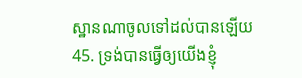ស្ឋានណាចូលទៅដល់បានឡើយ
45. ទ្រង់បានធ្វើឲ្យយើងខ្ញុំ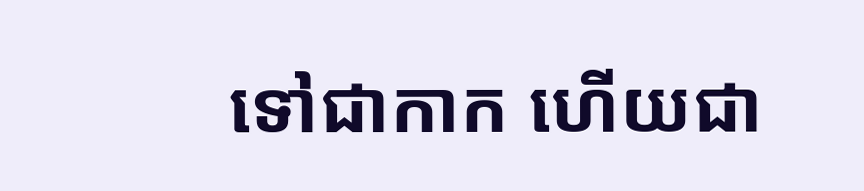ទៅជាកាក ហើយជា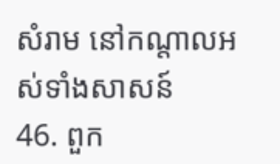សំរាម នៅកណ្តាលអស់ទាំងសាសន៍
46. ពួក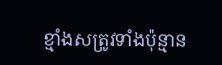ខ្មាំងសត្រូវទាំងប៉ុន្មាន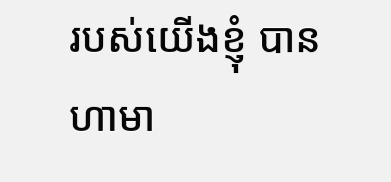របស់យើងខ្ញុំ បានហាមា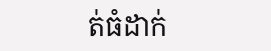ត់ធំដាក់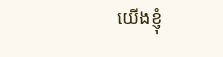យើងខ្ញុំ